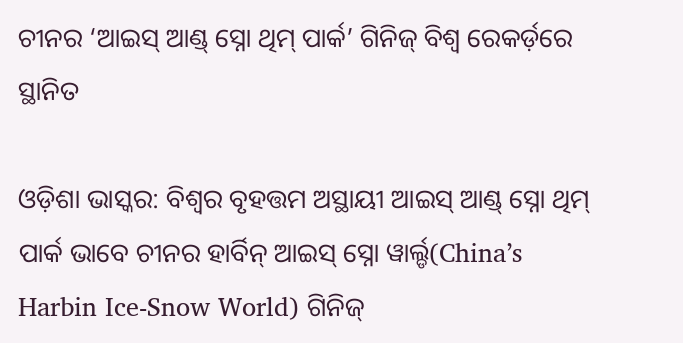ଚୀନର ‘ଆଇସ୍ ଆଣ୍ଡ୍ ସ୍ନୋ ଥିମ୍ ପାର୍କ’ ଗିନିଜ୍ ବିଶ୍ୱ ରେକର୍ଡ଼ରେ ସ୍ଥାନିତ

ଓଡ଼ିଶା ଭାସ୍କର: ବିଶ୍ୱର ବୃହତ୍ତମ ଅସ୍ଥାୟୀ ଆଇସ୍ ଆଣ୍ଡ୍ ସ୍ନୋ ଥିମ୍ ପାର୍କ ଭାବେ ଚୀନର ହାର୍ବିନ୍ ଆଇସ୍ ସ୍ନୋ ୱାର୍ଲ୍ଡ(China’s Harbin Ice-Snow World) ଗିନିଜ୍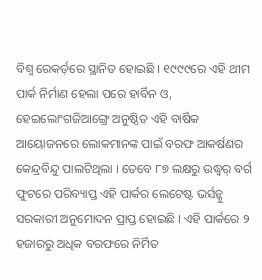ବିଶ୍ୱ ରେକର୍ଡ଼ରେ ସ୍ଥାନିତ ହୋଇଛି । ୧୯୯୯ରେ ଏହି ଥୀମ ପାର୍କ ନିର୍ମାଣ ହେଲା ପରେ ହାର୍ବିନ ଓ, ହେଇଲୋଂଗଜିଆଙ୍ଗ୍ରେ ଅନୁଷ୍ଠିତ ଏହି ବାର୍ଷିକ ଆୟୋଜନରେ ଲୋକମାନଙ୍କ ପାଇଁ ବରଫ ଆକର୍ଷଣର କେନ୍ଦ୍ରବିନ୍ଦୁ ପାଲଟିଥିଲା । ତେବେ ୮୭ ଲକ୍ଷରୁ ଉଦ୍ଧ୍ୱର୍ ବର୍ଗ ଫୁଟରେ ପରିବ୍ୟାପ୍ତ ଏହି ପାର୍କର ଲେଟେଷ୍ଟ ଭର୍ସନ୍କୁ ସରକାରୀ ଅନୁମୋଦନ ପ୍ରାପ୍ତ ହୋଇଛି । ଏହି ପାର୍କରେ ୨ ହଜାରରୁ ଅଧିକ ବରଫରେ ନିର୍ମିତ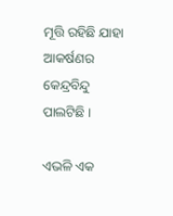ମୂତ୍ତି ରହିଛି ଯାହା ଆକର୍ଷଣର କେନ୍ଦ୍ରବିନ୍ଦୁ ପାଲଟିଛି ।

ଏଭଳି ଏକ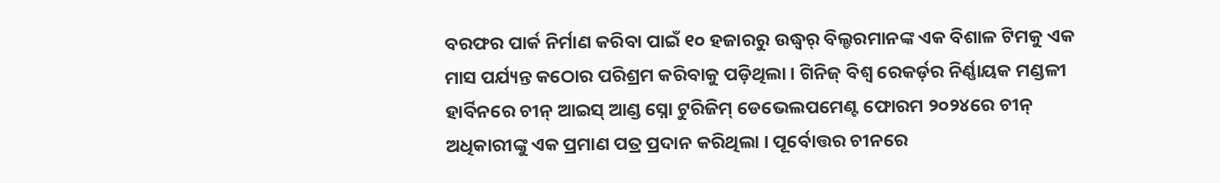ବରଫର ପାର୍କ ନିର୍ମାଣ କରିବା ପାଇଁ ୧୦ ହଜାରରୁ ଉଦ୍ଧ୍ୱର୍ ବିଲ୍ଡରମାନଙ୍କ ଏକ ବିଶାଳ ଟିମକୁ ଏକ ମାସ ପର୍ଯ୍ୟନ୍ତ କଠୋର ପରିଶ୍ରମ କରିବାକୁ ପଡ଼ିଥିଲା । ଗିନିଜ୍ ବିଶ୍ୱ ରେକର୍ଡ଼ର ନିର୍ଣ୍ଣାୟକ ମଣ୍ଡଳୀ ହାର୍ବିନରେ ଚୀନ୍ ଆଇସ୍ ଆଣ୍ଡ ସ୍ନୋ ଟୁରିଜିମ୍ ଡେଭେଲପମେଣ୍ଟ ଫୋରମ ୨୦୨୪ରେ ଚୀନ୍ ଅଧିକାରୀଙ୍କୁ ଏକ ପ୍ରମାଣ ପତ୍ର ପ୍ରଦାନ କରିଥିଲା । ପୂର୍ବୋତ୍ତର ଚୀନରେ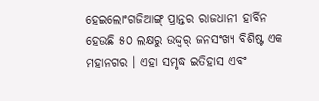ହେଇଲୋଂଗଜିଆଙ୍ଗ୍ ପ୍ରାନ୍ତର ରାଜଧାନୀ ହାର୍ବିନ ହେଉଛି ୫୦ ଲକ୍ଷରୁ ଉଦ୍ଦ୍ୱର୍ ଜନସଂଖ୍ୟ ବିଶିଷ୍ଟ ଏକ ମହାନଗର । ଏହା ସମୃଦ୍ଧ ଇତିହାସ ଏବଂ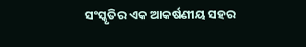ସଂସ୍କୃତିର ଏକ ଆକର୍ଷଣୀୟ ସହର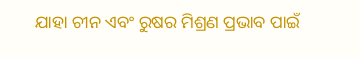ଯାହା ଚୀନ ଏବଂ ରୁଷର ମିଶ୍ରଣ ପ୍ରଭାବ ପାଇଁ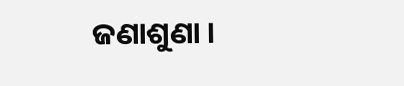ଜଣାଶୁଣା ।